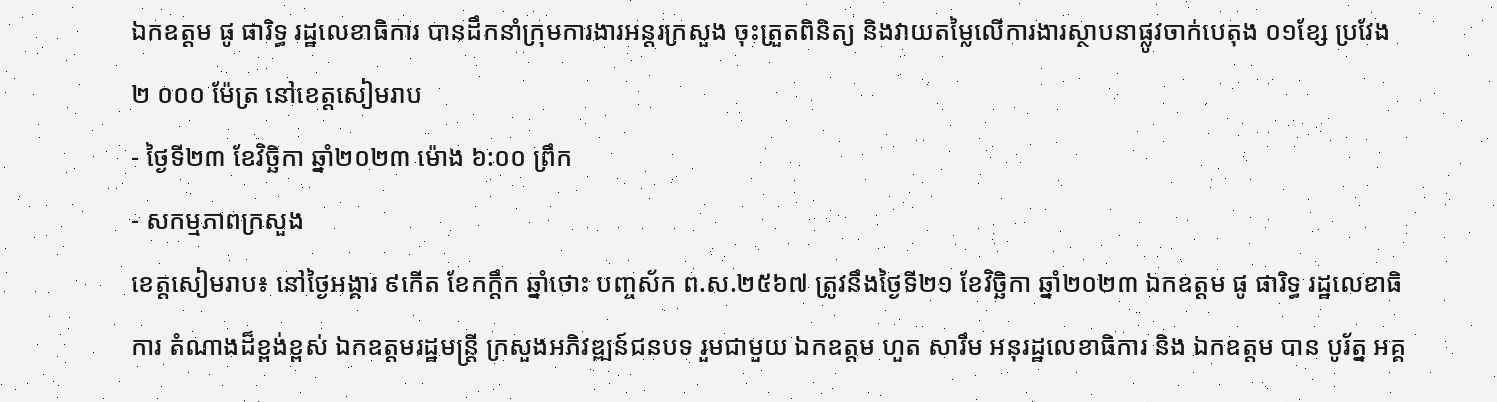ឯកឧត្ដម ផូ ផារិទ្ធ រដ្ឋលេខាធិការ បានដឹកនាំក្រុមការងារអន្តរក្រសួង ចុះត្រួតពិនិត្យ និងវាយតម្លៃលេីការងារស្ថាបនាផ្លូវចាក់បេតុង ០១ខ្សែ ប្រវែង ២ ០០០ ម៉ែត្រ នៅខេត្តសៀមរាប
- ថ្ងៃទី២៣ ខែវិច្ឆិកា ឆ្នាំ២០២៣ ម៉ោង ៦:០០ ព្រឹក
- សកម្មភាពក្រសួង
ខេត្តសៀមរាប៖ នៅថ្ងៃអង្គារ ៩កើត ខែកក្ដឹក ឆ្នាំថោះ បញ្ចស័ក ព.ស.២៥៦៧ ត្រូវនឹងថ្ងៃទី២១ ខែវិច្ឆិកា ឆ្នាំ២០២៣ ឯកឧត្ដម ផូ ផារិទ្ធ រដ្ឋលេខាធិការ តំណាងដ៏ខ្ពង់ខ្ពស់ ឯកឧត្ដមរដ្ឋមន្ត្រី ក្រសួងអភិវឌ្ឍន៍ជនបទ រួមជាមួយ ឯកឧត្តម ហួត សារឹម អនុរដ្ឋលេខាធិការ និង ឯកឧត្តម បាន បូរ័ត្ន អគ្គ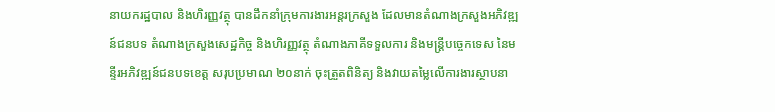នាយករដ្ឋបាល និងហិរញ្ញវត្ថុ បានដឹកនាំក្រុមការងារអន្តរក្រសួង ដែលមានតំណាងក្រសួងអភិវឌ្ឍន៍ជនបទ តំណាងក្រសួងសេដ្ឋកិច្ច និងហិរញ្ញវត្ថុ តំណាងភាគីទទួលការ និងមន្ត្រីបច្ចេកទេស នៃមន្ទីរអភិវឌ្ឍន៍ជនបទខេត្ត សរុបប្រមាណ ២០នាក់ ចុះត្រួតពិនិត្យ និងវាយតម្លៃលេីការងារស្ថាបនា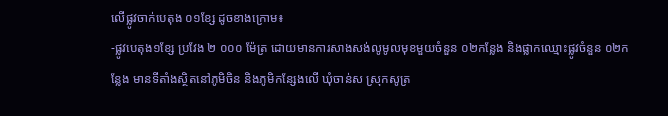លើផ្លូវចាក់បេតុង ០១ខ្សែ ដូចខាងក្រោម៖
-ផ្លូវបេតុង១ខ្សែ ប្រវែង ២ ០០០ ម៉ែត្រ ដោយមានការសាងសង់លូមូលមុខមួយចំនួន ០២កន្លែង និងផ្លាកឈ្មោះផ្លូវចំនួន ០២កន្លែង មានទីតាំងស្ថិតនៅភូមិចិន និងភូមិកន្សែងលេី ឃុំចាន់ស ស្រុកសូត្រ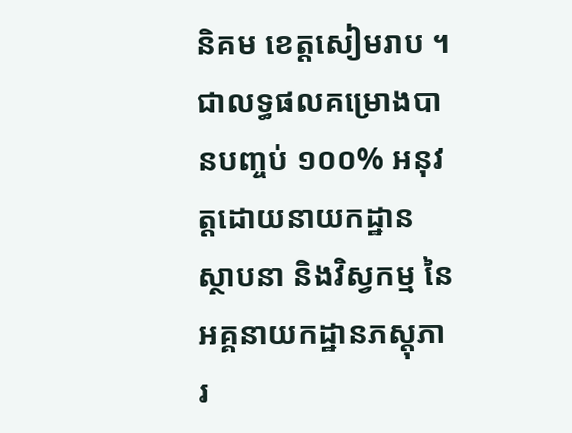និគម ខេត្តសៀមរាប ។
ជាលទ្ធផលគម្រោងបានបញ្ចប់ ១០០% អនុវត្តដោយនាយកដ្ឋាន ស្ថាបនា និងវិស្វកម្ម នៃអគ្គនាយកដ្ឋានភស្តុភារ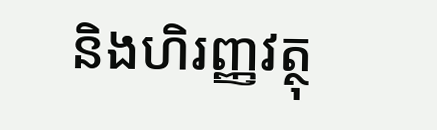និងហិរញ្ញវត្ថុ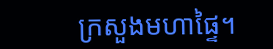ក្រសួងមហាផ្ទៃ។